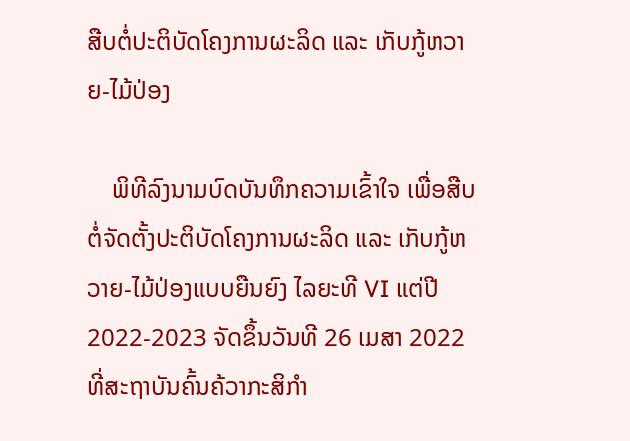ສືບຕໍ່ປະຕິບັດໂຄງການຜະລິດ ແລະ ເກັບກູ້ຫວາຍ-ໄມ້ປ່ອງ

    ພິທີລົງນາມບົດບັນທຶກຄວາມເຂົ້າໃຈ ເພື່ອສືບຕໍ່ຈັດຕັ້ງປະຕິບັດໂຄງການຜະລິດ ແລະ ເກັບກູ້ຫວາຍ-ໄມ້ປ່ອງແບບຍືນຍົງ ໄລຍະທີ VI ແຕ່ປີ 2022-2023 ຈັດຂຶ້ນວັນທີ 26 ເມສາ 2022 ທີ່ສະຖາບັນຄົ້ນຄ້ວາກະສິກຳ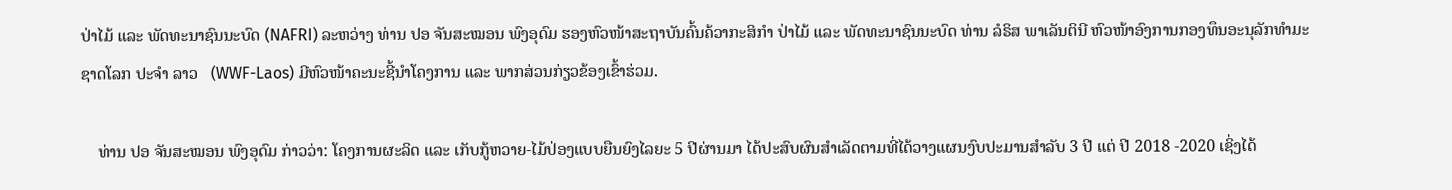ປ່າໄມ້ ແລະ ພັດທະນາຊົນນະບົດ (NAFRI) ລະຫວ່າງ ທ່ານ ປອ ຈັນສະໝອນ ພົງອຸດົມ ຮອງຫົວໜ້າສະຖາບັນຄົ້ນຄ້ວາກະສິກຳ ປ່າໄມ້ ແລະ ພັດທະນາຊົນນະບົດ ທ່ານ ລໍຣິສ ພາເລັນຕິນີ ຫົວໜ້າອົງການກອງທຶນອະນຸລັກທໍາມະຊາດໂລກ ປະຈໍາ ລາວ   (WWF-Laos) ມີຫົວໜ້າຄະນະຊີ້ນຳໂຄງການ ແລະ ພາກສ່ວນກ່ຽວຂ້ອງເຂົ້າຮ່ວມ.

    ທ່ານ ປອ ຈັນສະໝອນ ພົງອຸດົມ ກ່າວວ່າ: ໂຄງການຜະລິດ ແລະ ເກັບກູ້ຫວາຍ-ໄມ້ປ່ອງແບບຍືນຍົງໄລຍະ 5 ປີຜ່ານມາ ໄດ້ປະສົບຜົນສຳເລັດຕາມທີ່ໄດ້ວາງແຜນງົບປະມານສຳລັບ 3 ປີ ແຕ່ ປີ 2018 -2020 ເຊິ່ງໄດ້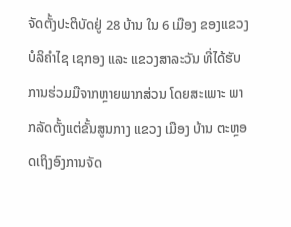ຈັດຕັ້ງປະຕິບັດຢູ່ 28 ບ້ານ ໃນ 6 ເມືອງ ຂອງແຂວງບໍລິຄຳໄຊ ເຊກອງ ແລະ ແຂວງສາລະວັນ ທີ່ໄດ້ຮັບການຮ່ວມມືຈາກຫຼາຍພາກສ່ວນ ໂດຍສະເພາະ ພາກລັດຕັ້ງແຕ່ຂັ້ນສູນກາງ ແຂວງ ເມືອງ ບ້ານ ຕະຫຼອດເຖິງອົງການຈັດ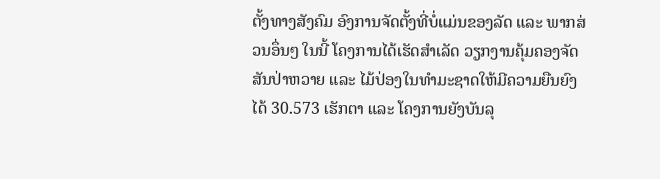ຕັ້ງທາງສັງຄົມ ອົງການຈັດຕັ້ງທີ່ບໍ່ແມ່ນຂອງລັດ ແລະ ພາກສ່ວນອຶ່ນໆ ໃນນີ້ ໂຄງການໄດ້ເຮັດສຳເລັດ ວຽກງານຄຸ້ມຄອງຈັດສັນປ່າຫວາຍ ແລະ ໄມ້ປ່ອງໃນທຳມະຊາດໃຫ້ມີຄວາມຍືນຍົງໄດ້ 30.573 ເຮັກຕາ ແລະ ໂຄງການຍັງບັນລຸ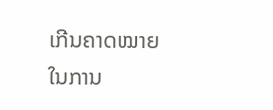ເກີນຄາດໝາຍໃນການ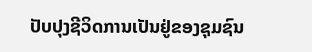ປັບປຸງຊີວິດການເປັນຢູ່ຂອງຊຸມຊົນ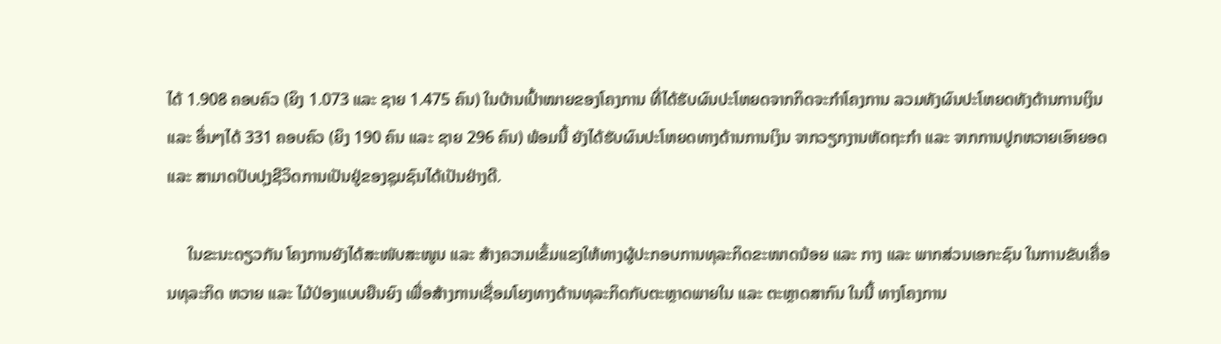ໄດ້ 1.908 ຄອບຄົວ (ຍິງ 1.073 ແລະ ຊາຍ 1.475 ຄົນ) ໃນບ້ານເປົ້າໝາຍຂອງໂຄງການ ທີ່ໄດ້ຮັບຜົນປະໂຫຍດຈາກກິດຈະກຳໂຄງການ ລວມທັງຜົນປະໂຫຍດທັງດ້ານການເງິນ ແລະ ອຶ່ນໆໄດ້ 331 ຄອບຄົວ (ຍິງ 190 ຄົນ ແລະ ຊາຍ 296 ຄົນ) ພ້ອມນີ້ ຍັງໄດ້ຮັບຜົນປະໂຫຍດທາງດ້ານການເງິນ ຈາກວຽກງານຫັດຖະກຳ ແລະ ຈາກການປູກຫວາຍເອົາຍອດ ແລະ ສາມາດປັບປຸງຊີວິດການເປັນຢູ່ຂອງຊຸມຊົນໄດ້ເປັນຢ່າງດີ.

     ໃນຂະນະດຽວກັນ ໂຄງການຍັງໄດ້ສະໜັບສະໜູນ ແລະ ສ້າງຄວາມເຂັ້ມແຂງໃຫ້ທາງຜູ້ປະກອບການທຸລະກິດຂະໜາດນ້ອຍ ແລະ ກາງ ແລະ ພາກສ່ວນເອກະຊົນ ໃນການຂັບເຄື່ອນທຸລະກິດ ຫວາຍ ແລະ ໄມ້ປ່ອງແບບຍືນຍົງ ເພື່ອສ້າງການເຊື່ອມໂຍງທາງດ້ານທຸລະກິດກັບຕະຫຼາດພາຍໃນ ແລະ ຕະຫຼາດສາກົນ ໃນນີ້ ທາງໂຄງການ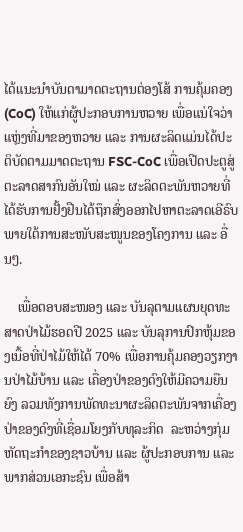ໄດ້ແນະນຳບັນດາມາດຕະຖານຕ່ອງໂສ້ ການຄຸ້ມຄອງ (CoC) ໃຫ້ແກ່ຜູ້ປະກອບການຫວາຍ ເພື່ອແນ່ໃຈວ່າແຫຼ່ງທີ່ມາຂອງຫວາຍ ແລະ ການຜະລິດແມ່ນໄດ້ປະຕິບັດຕາມມາດຕະຖານ FSC-CoC ເພື່ອເປີດປະຕູສູ່ຕະລາດສາກົນອັນໃໝ່ ແລະ ຜະລິດຕະພັນຫວາຍທີ່ໄດ້ຮັບການຢັ້ງຢືນໄດ້ຖຶກສົ່ງອອກໄປຫາຕະລາດເອີຣົບ ພາຍໃຕ້ການສະໜັບສະໜູນຂອງໂຄງການ ແລະ ອື່ນໆ.

    ເພື່ອຕອບສະໜອງ ແລະ ບັນລຸຕາມແຜນຍຸດທະສາດປ່າໄມ້ຮອດປີ 2025 ແລະ ບັນລຸການປົກຫຸ້ມຂອງເນື້ອທີ່ປ່າໄມ້ໃຫ້ໄດ້ 70% ເພື່ອການຄຸ້ມຄອງວຽກງານປ່າໄມ້ບ້ານ ແລະ ເຄື່ອງປ່າຂອງດົງໃຫ້ມີຄວາມຍືນຍົງ ລວມທັງການພັດທະນາຜະລິດຕະພັນຈາກເຄື່ອງປ່າຂອງດົງທີ່ເຊື່ອມໂຍງກັບທຸລະກິດ  ລະຫວ່າງກຸ່ມຫັດຖະກຳຂອງຊາວບ້ານ ແລະ ຜູ້ປະກອບການ ແລະ ພາກສ່ວນເອກະຊົນ ເພື່ອສ້າ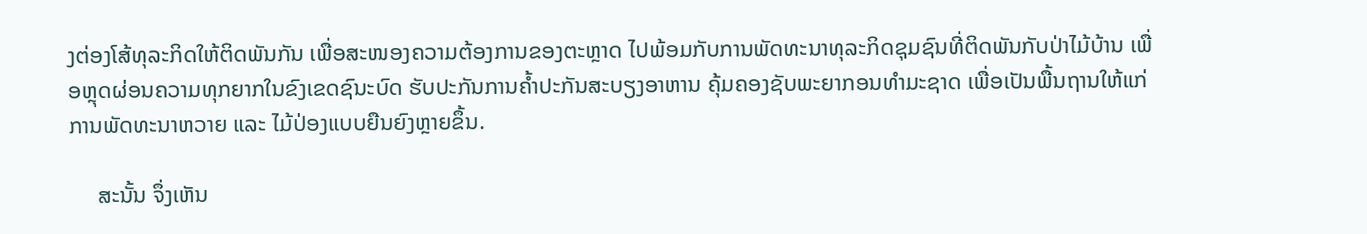ງຕ່ອງໂສ້ທຸລະກິດໃຫ້ຕິດພັນກັນ ເພື່ອສະໜອງຄວາມຕ້ອງການຂອງຕະຫຼາດ ໄປພ້ອມກັບການພັດທະນາທຸລະກິດຊຸມຊົນທີ່ຕິດພັນກັບປ່າໄມ້ບ້ານ ເພື່ອຫຼຸດຜ່ອນຄວາມທຸກຍາກໃນຂົງເຂດຊົນະບົດ ຮັບປະກັນການຄ້ຳປະກັນສະບຽງອາຫານ ຄຸ້ມຄອງຊັບພະຍາກອນທຳມະຊາດ ເພື່ອເປັນພື້ນຖານໃຫ້ແກ່ການພັດທະນາຫວາຍ ແລະ ໄມ້ປ່ອງແບບຍືນຍົງຫຼາຍຂຶ້ນ.

     ສະນັ້ນ ຈຶ່ງເຫັນ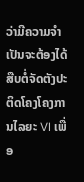ວ່າມີຄວາມຈໍາເປັນຈະຕ້ອງໄດ້ສືບຕໍ່ຈັດຕັງປະຕິດໂຄງໂຄງການໄລຍະ VI ເພື່ອ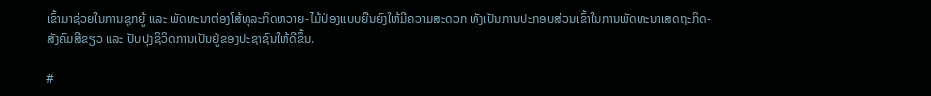ເຂົ້າມາຊ່ວຍໃນການຊຸກຍູ້ ແລະ ພັດທະນາຕ່ອງໂສ້ທຸລະກິດຫວາຍ-ໄມ້ປ່ອງແບບຍືນຍົງໃຫ້ມີຄວາມສະດວກ ທັງເປັນການປະກອບສ່ວນເຂົ້າໃນການພັດທະນາເສດຖະກິດ-ສັງຄົມສີຂຽວ ແລະ ປັບປຸງຊິວິດການເປັນຢູ່ຂອງປະຊາຊົນໃຫ້ດີຂຶ້ນ.

#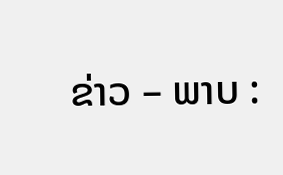ຂ່າວ – ພາບ :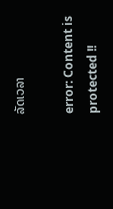ລັດເວລາ

error: Content is protected !!